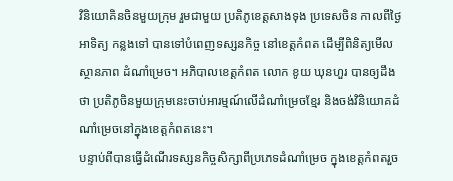វិនិយោគិនចិនមួយក្រុម រួមជាមួយ ប្រតិភូខេត្តសាងទុង ប្រទេសចិន កាលពីថ្ងៃអាទិត្យ កន្លងទៅ បានទៅបំពេញទស្សនកិច្ច នៅខេត្តកំពត ដើម្បីពិនិត្យមើលស្ថានភាព ដំណាំម្រេច។ អភិបាលខេត្តកំពត លោក ខូយ ឃុនហួរ បានឲ្យដឹងថា ប្រតិភូចិនមួយក្រុមនេះចាប់អារម្មណ៍លើដំណាំម្រេចខ្មែរ និងចង់វិនិយោគដំណាំម្រេចនៅក្នុងខេត្តកំពតនេះ។
បន្ទាប់ពីបានធ្វើដំណើរទស្សនកិច្ចសិក្សាពីប្រភេទដំណាំម្រេច ក្នុងខេត្តកំពតរួច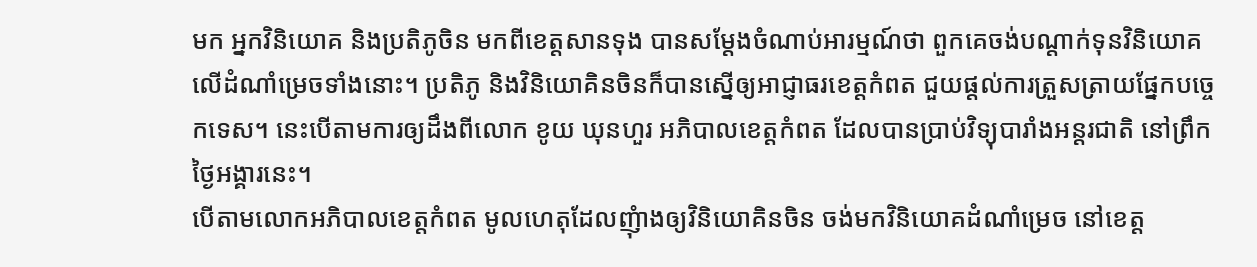មក អ្នកវិនិយោគ និងប្រតិភូចិន មកពីខេត្តសានទុង បានសម្តែងចំណាប់អារម្មណ៍ថា ពួកគេចង់បណ្តាក់ទុនវិនិយោគ លើដំណាំម្រេចទាំងនោះ។ ប្រតិភូ និងវិនិយោគិនចិនក៏បានស្នើឲ្យអាជ្ញាធរខេត្តកំពត ជួយផ្តល់ការត្រួសត្រាយផ្នែកបចេ្ចកទេស។ នេះបើតាមការឲ្យដឹងពីលោក ខូយ ឃុនហួរ អភិបាលខេត្តកំពត ដែលបានប្រាប់វិទ្យុបារាំងអន្តរជាតិ នៅព្រឹកថ្ងៃអង្គារនេះ។
បើតាមលោកអភិបាលខេត្តកំពត មូលហេតុដែលញុំាងឲ្យវិនិយោគិនចិន ចង់មកវិនិយោគដំណាំម្រេច នៅខេត្ត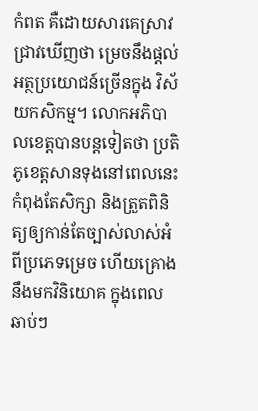កំពត គឺដោយសារគេស្រាវជ្រាវឃើញថា ម្រេចនឹងផ្តល់អត្ថប្រយោជន៍ច្រើនក្នុង វិស័យកសិកម្ម។ លោកអភិបាលខេត្តបានបន្តទៀតថា ប្រតិភូខេត្តសានទុងនៅពេលនេះ កំពុងតែសិក្សា និងត្រួតពិនិត្យឲ្យកាន់តែច្បាស់លាស់អំពីប្រភេទម្រេច ហើយគ្រោងនឹងមកវិនិយោគ ក្នុងពេលឆាប់ៗ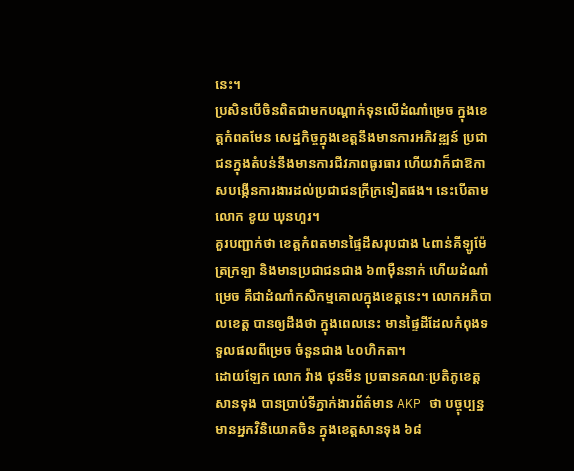នេះ។
ប្រសិនបើចិនពិតជាមកបណ្តាក់ទុនលើដំណាំម្រេច ក្នុងខេត្តកំពតមែន សេដ្ឋកិច្ចក្នុងខេត្តនឹងមានការអភិវឌ្ឍន៍ ប្រជាជនក្នុងតំបន់នឹងមានការជីវភាពធូរធារ ហើយវាក៏ជាឱកាសបង្កើនការងារដល់ប្រជាជនក្រីក្រទៀតផង។ នេះបើតាមលោក ខូយ ឃុនហួរ។
គួរបញ្ជាក់ថា ខេត្តកំពតមានផ្ទៃដីសរុបជាង ៤ពាន់គីឡូម៉ែត្រក្រឡា និងមានប្រជាជនជាង ៦៣ម៉ឺននាក់ ហើយដំណាំម្រេច គឺជាដំណាំកសិកម្មគោលក្នុងខេត្តនេះ។ លោកអភិបាលខេត្ត បានឲ្យដឹងថា ក្នុងពេលនេះ មានផ្ទៃដីដែលកំពុងទទួលផលពីម្រេច ចំនួនជាង ៤០ហិកតា។
ដោយឡែក លោក វ៉ាង ជុនមីន ប្រធានគណៈប្រតិភូខេត្តសានទុង បានប្រាប់ទីភ្នាក់ងារព័ត៌មាន AKP ថា បច្ចុប្បន្នមានអ្នកវិនិយោគចិន ក្នុងខេត្តសានទុង ៦៨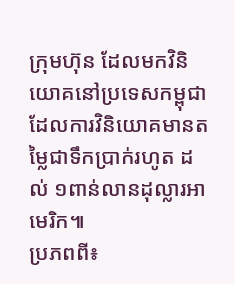ក្រុមហ៊ុន ដែលមកវិនិយោគនៅប្រទេសកម្ពុជា ដែលការវិនិយោគមានតម្លៃជាទឹកប្រាក់រហូត ដល់ ១ពាន់លានដុល្លារអាមេរិក៕
ប្រភពពី៖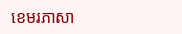ខេមរភាសា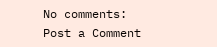No comments:
Post a Comment